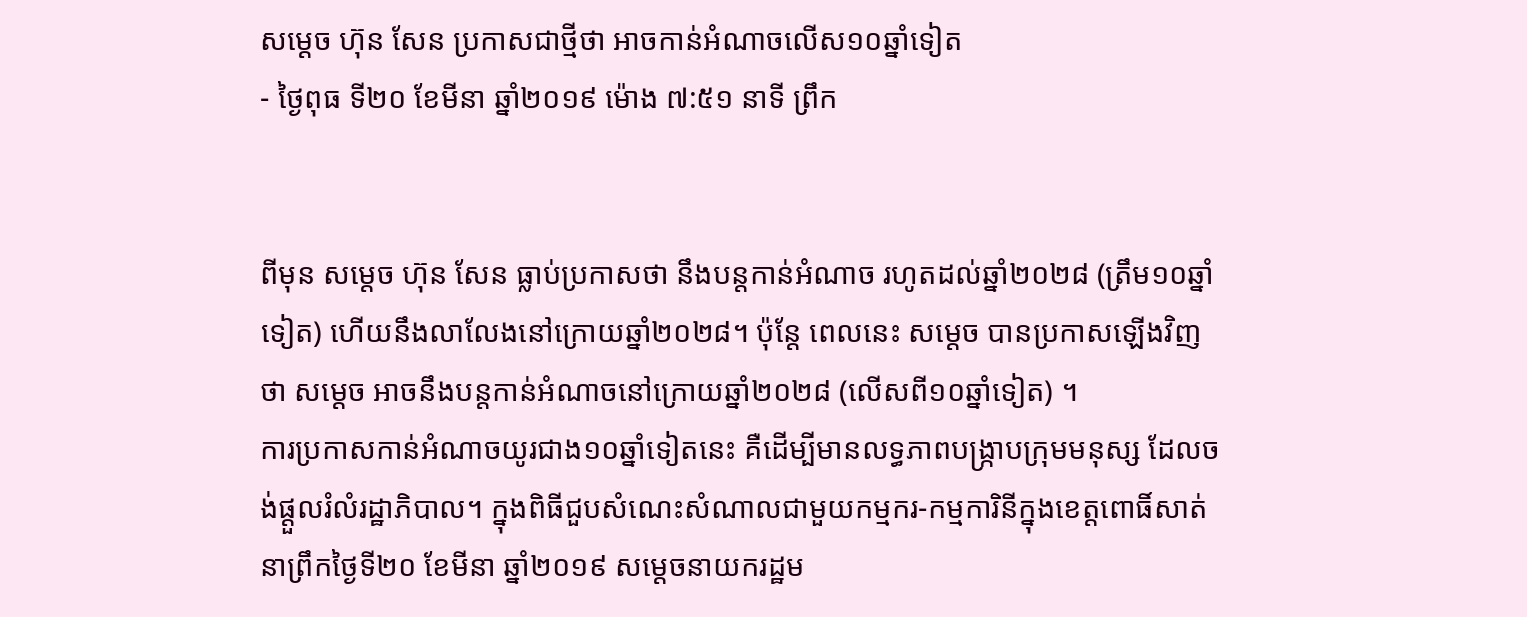សម្តេច ហ៊ុន សែន ប្រកាសជាថ្មីថា អាចកាន់អំណាចលើស១០ឆ្នាំទៀត
- ថ្ងៃពុធ ទី២០ ខែមីនា ឆ្នាំ២០១៩ ម៉ោង ៧:៥១ នាទី ព្រឹក


ពីមុន សម្តេច ហ៊ុន សែន ធ្លាប់ប្រកាសថា នឹងបន្តកាន់អំណាច រហូតដល់ឆ្នាំ២០២៨ (ត្រឹម១០ឆ្នាំទៀត) ហើយនឹងលាលែងនៅក្រោយឆ្នាំ២០២៨។ ប៉ុន្តែ ពេលនេះ សម្តេច បានប្រកាសឡើងវិញថា សម្តេច អាចនឹងបន្តកាន់អំណាចនៅក្រោយឆ្នាំ២០២៨ (លើសពី១០ឆ្នាំទៀត) ។
ការប្រកាសកាន់អំណាចយូរជាង១០ឆ្នាំទៀតនេះ គឺដើម្បីមានលទ្ធភាពបង្ក្រាបក្រុមមនុស្ស ដែលចង់ផ្តួលរំលំរដ្ឋាភិបាល។ ក្នុងពិធីជួបសំណេះសំណាលជាមួយកម្មករ-កម្មការិនីក្នុងខេត្តពោធិ៍សាត់ នាព្រឹកថ្ងៃទី២០ ខែមីនា ឆ្នាំ២០១៩ សម្តេចនាយករដ្ឋម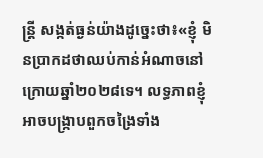ន្រ្តី សង្កត់ធ្ងន់យ៉ាងដូច្នេះថា៖«ខ្ញុំ មិនប្រាកដថាឈប់កាន់អំណាចនៅក្រោយឆ្នាំ២០២៨ទេ។ លទ្ធភាពខ្ញុំ អាចបង្រ្កាបពួកចង្រៃទាំង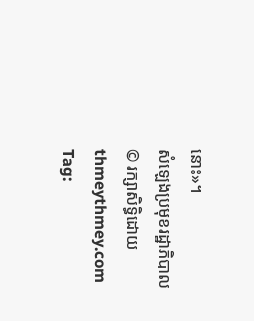នោះ»។
សំឡេងប្រមុខរដ្ឋាភិបាល
© រក្សាសិទ្ធិដោយ thmeythmey.com
Tag: